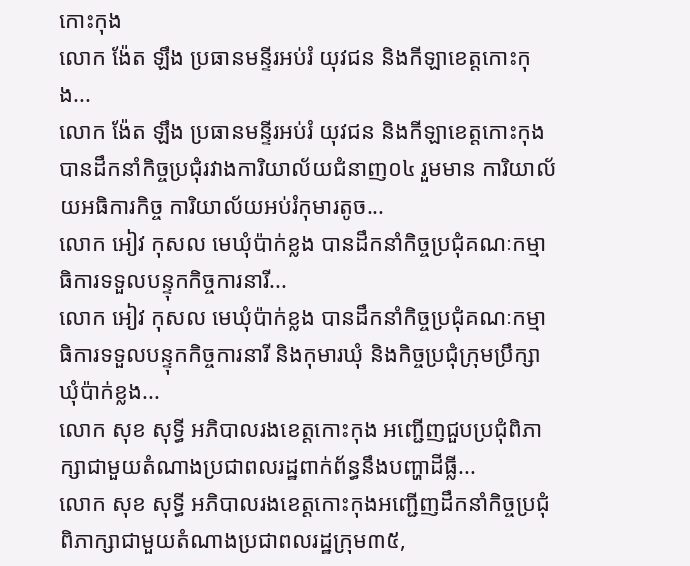កោះកុង
លោក ង៉ែត ឡឹង ប្រធានមន្ទីរអប់រំ យុវជន និងកីឡាខេត្តកោះកុង...
លោក ង៉ែត ឡឹង ប្រធានមន្ទីរអប់រំ យុវជន និងកីឡាខេត្តកោះកុង បានដឹកនាំកិច្ចប្រជុំរវាងការិយាល័យជំនាញ០៤ រួមមាន ការិយាល័យអធិការកិច្ច ការិយាល័យអប់រំកុមារតូច...
លោក អៀវ កុសល មេឃុំប៉ាក់ខ្លង បានដឹកនាំកិច្ចប្រជុំគណៈកម្មាធិការទទួលបន្ទុកកិច្ចការនារី...
លោក អៀវ កុសល មេឃុំប៉ាក់ខ្លង បានដឹកនាំកិច្ចប្រជុំគណៈកម្មាធិការទទួលបន្ទុកកិច្ចការនារី និងកុមារឃុំ និងកិច្ចប្រជុំក្រុមប្រឹក្សាឃុំប៉ាក់ខ្លង...
លោក សុខ សុទ្ធី អភិបាលរងខេត្តកោះកុង អញ្ជើញជួបប្រជុំពិភាក្សាជាមួយតំណាងប្រជាពលរដ្ឋពាក់ព័ន្ធនឹងបញ្ហាដីធ្លី...
លោក សុខ សុទ្ធី អភិបាលរងខេត្តកោះកុងអញ្ជើញដឹកនាំកិច្ចប្រជុំពិភាក្សាជាមួយតំណាងប្រជាពលរដ្ឋក្រុម៣៥,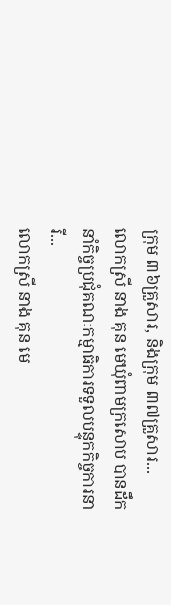ក្រុម ៣៦គ្រួសារ, និងក្រុម ៣៧គ្រួសារ...
លោកស្រី នាង គុន មេឃុំពាមក្រសោប បានដឹកនាំកិច្ចប្រជុំគណៈកម្មាធិការទទួលបន្ទុកកិច្ចការនារី...
លោកស្រី នាង គុន មេ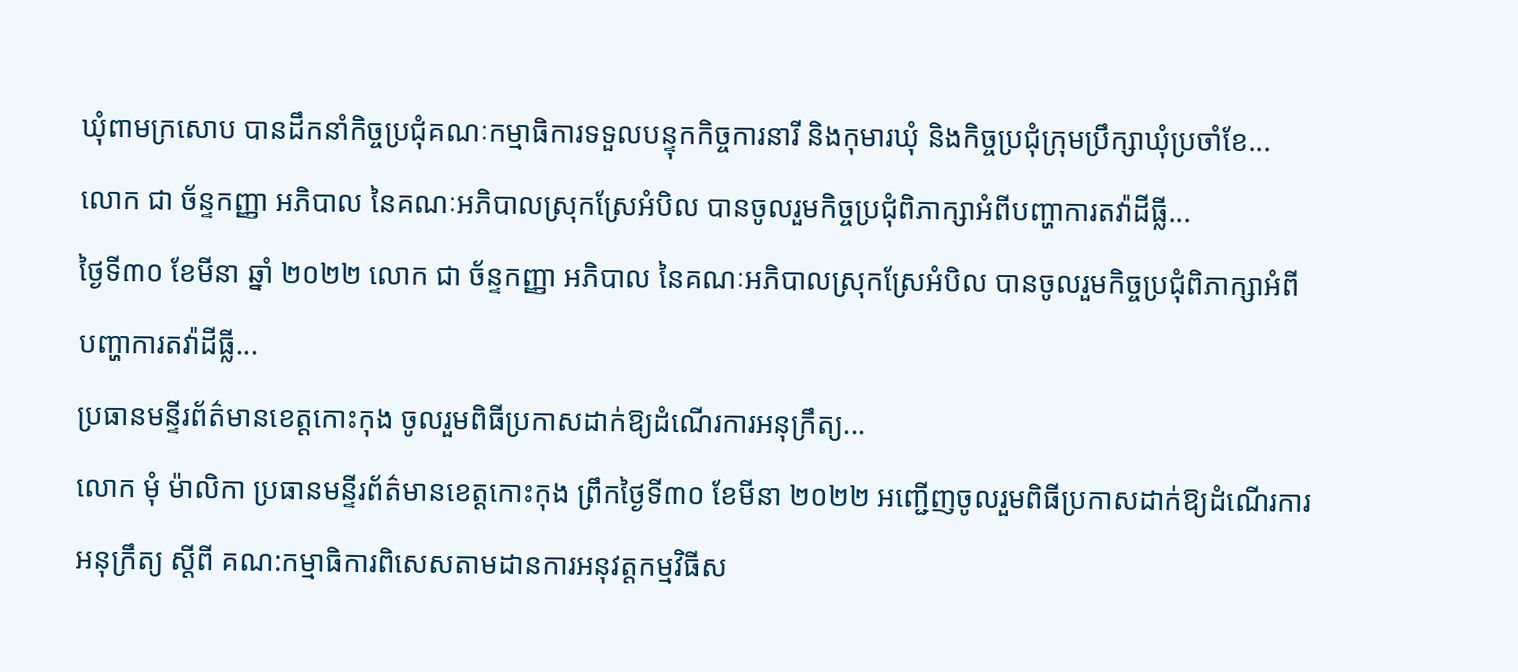ឃុំពាមក្រសោប បានដឹកនាំកិច្ចប្រជុំគណៈកម្មាធិការទទួលបន្ទុកកិច្ចការនារី និងកុមារឃុំ និងកិច្ចប្រជុំក្រុមប្រឹក្សាឃុំប្រចាំខែ...
លោក ជា ច័ន្ទកញ្ញា អភិបាល នៃគណៈអភិបាលស្រុកស្រែអំបិល បានចូលរួមកិច្ចប្រជុំពិភាក្សាអំពីបញ្ហាការតវ៉ាដីធ្លី...
ថ្ងៃទី៣០ ខែមីនា ឆ្នាំ ២០២២ លោក ជា ច័ន្ទកញ្ញា អភិបាល នៃគណៈអភិបាលស្រុកស្រែអំបិល បានចូលរួមកិច្ចប្រជុំពិភាក្សាអំពីបញ្ហាការតវ៉ាដីធ្លី...
ប្រធានមន្ទីរព័ត៌មានខេត្តកោះកុង ចូលរួមពិធីប្រកាសដាក់ឱ្យដំណើរការអនុក្រឹត្យ...
លោក មុំ ម៉ាលិកា ប្រធានមន្ទីរព័ត៌មានខេត្តកោះកុង ព្រឹកថ្ងៃទី៣០ ខែមីនា ២០២២ អញ្ជើញចូលរួមពិធីប្រកាសដាក់ឱ្យដំណើរការអនុក្រឹត្យ ស្តីពី គណ:កម្មាធិការពិសេសតាមដានការអនុវត្តកម្មវិធីស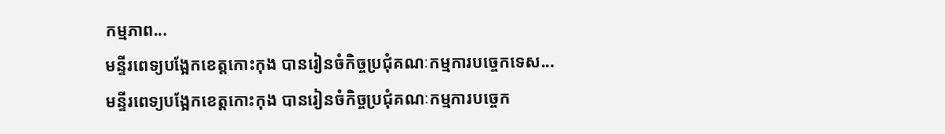កម្មភាព...
មន្ទីរពេទ្យបង្អែកខេត្តកោះកុង បានរៀនចំកិច្ចប្រជុំគណៈកម្មការបច្ចេកទេស...
មន្ទីរពេទ្យបង្អែកខេត្តកោះកុង បានរៀនចំកិច្ចប្រជុំគណៈកម្មការបច្ចេក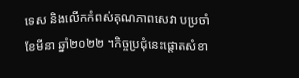ទេស និងលេីកកំពស់គុណភាពសេវា បប្រចាំខែមីនា ឆ្នាំ២០២២ ។កិច្ចប្រជុំនេះផ្តោតសំខា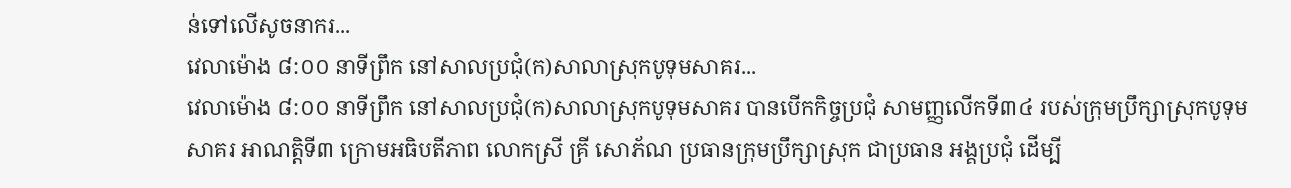ន់ទៅលើសូចនាករ...
វេលាម៉ោង ៨:០០ នាទីព្រឹក នៅសាលប្រជុំ(ក)សាលាស្រុកបូទុមសាគរ...
វេលាម៉ោង ៨:០០ នាទីព្រឹក នៅសាលប្រជុំ(ក)សាលាស្រុកបូទុមសាគរ បានបើកកិច្ចប្រជុំ សាមញ្ញលើកទី៣៤ របស់ក្រុមប្រឹក្សាស្រុកបូទុមសាគរ អាណត្តិទី៣ ក្រោមអធិបតីភាព លោកស្រី គ្រី សោភ័ណ ប្រធានក្រុមប្រឹក្សាស្រុក ជាប្រធាន អង្គប្រជុំ ដើម្បី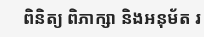ពិនិត្យ ពិភាក្សា និងអនុម័ត រ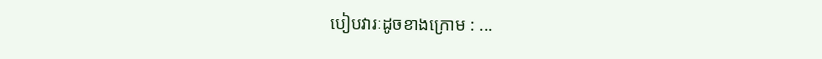បៀបវារៈដូចខាងក្រោម : ...